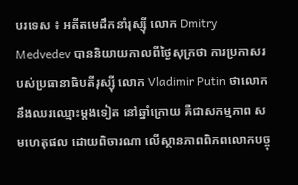បរទេស ៖ អតីតមេដឹកនាំរុស្ស៊ី លោក Dmitry Medvedev បាននិយាយកាលពីថ្ងៃសុក្រថា ការប្រកាសរបស់ប្រធានាធិបតីរុស្ស៊ី លោក Vladimir Putin ថាលោកនឹងឈរឈ្មោះម្តងទៀត នៅឆ្នាំក្រោយ គឺជាសកម្មភាព សមហេតុផល ដោយពិចារណា លើស្ថានភាពពិភពលោកបច្ចុ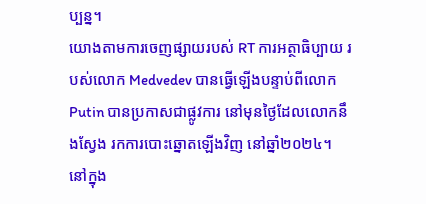ប្បន្ន។
យោងតាមការចេញផ្សាយរបស់ RT ការអត្ថាធិប្បាយ របស់លោក Medvedev បានធ្វើឡើងបន្ទាប់ពីលោក Putin បានប្រកាសជាផ្លូវការ នៅមុនថ្ងៃដែលលោកនឹងស្វែង រកការបោះឆ្នោតឡើងវិញ នៅឆ្នាំ២០២៤។
នៅក្នុង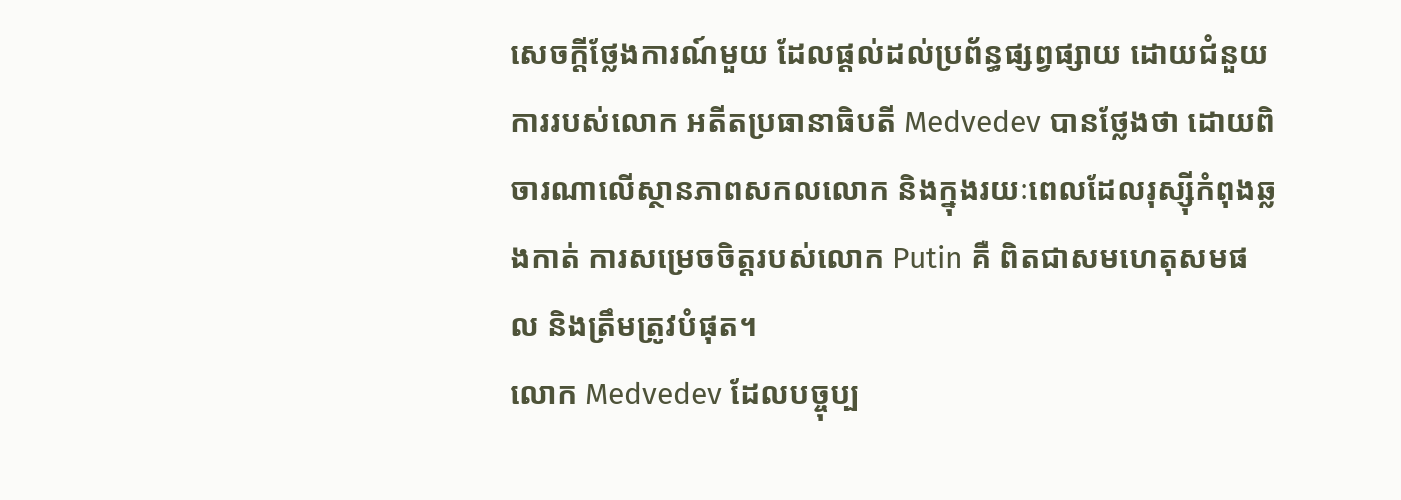សេចក្តីថ្លែងការណ៍មួយ ដែលផ្តល់ដល់ប្រព័ន្ធផ្សព្វផ្សាយ ដោយជំនួយការរបស់លោក អតីតប្រធានាធិបតី Medvedev បានថ្លែងថា ដោយពិចារណាលើស្ថានភាពសកលលោក និងក្នុងរយៈពេលដែលរុស្ស៊ីកំពុងឆ្លងកាត់ ការសម្រេចចិត្តរបស់លោក Putin គឺ ពិតជាសមហេតុសមផល និងត្រឹមត្រូវបំផុត។
លោក Medvedev ដែលបច្ចុប្ប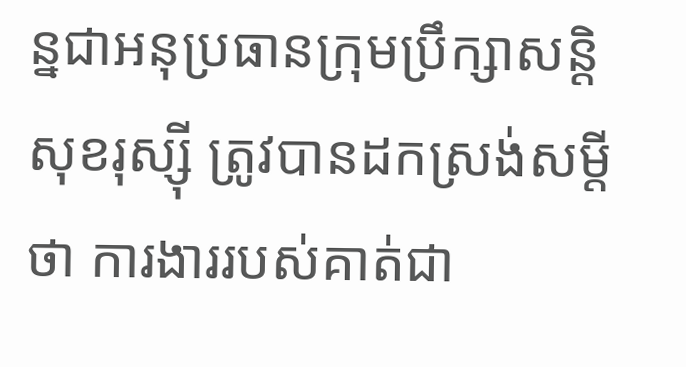ន្នជាអនុប្រធានក្រុមប្រឹក្សាសន្តិសុខរុស្ស៊ី ត្រូវបានដកស្រង់សម្តីថា ការងាររបស់គាត់ជា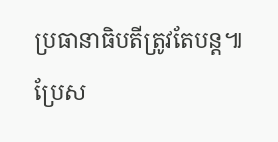ប្រធានាធិបតីត្រូវតែបន្ត៕
ប្រែស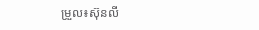ម្រួល៖ស៊ុនលី